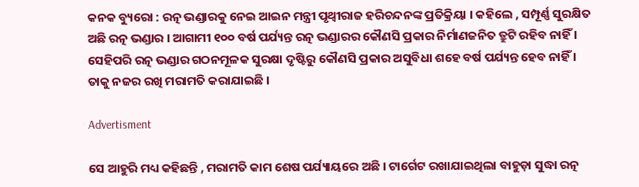କନକ ବ୍ୟୁରୋ : ରତ୍ନ ଭଣ୍ଡାରକୁ ନେଇ ଆଇନ ମନ୍ତ୍ରୀ ପୃଥ୍ବୀରାଜ ହରିଚନ୍ଦନଙ୍କ ପ୍ରତିକ୍ରିୟା । କହିଲେ , ସମ୍ପୂର୍ଣ୍ଣ ସୁରକ୍ଷିତ ଅଛି ରତ୍ନ ଭଣ୍ଡାର । ଆଗାମୀ ୧୦୦ ବର୍ଷ ପର୍ଯ୍ୟନ୍ତ ରତ୍ନ ଭଣ୍ଡାରର କୌଣସି ପ୍ରକାର ନିର୍ମାଣଜନିତ ତ୍ରୁଟି ରହିବ ନାହିଁ । ସେହିପରି ରତ୍ନ ଭଣ୍ଡାର ଗଠନମୂଳକ ସୁରକ୍ଷା ଦୃଷ୍ଟିରୁ କୌଣସି ପ୍ରକାର ଅସୁବିଧା ଶହେ ବର୍ଷ ପର୍ଯ୍ୟନ୍ତ ହେବ ନାହିଁ । ତାକୁ ନଜର ରଖି ମରାମତି କରାଯାଇଛି ।

Advertisment

ସେ ଆହୁରି ମଧ୍ୟ କହିଛନ୍ତି , ମରାମତି କାମ ଶେଷ ପର୍ଯ୍ୟାୟରେ ଅଛି । ଟାର୍ଗେଟ ରଖାଯାଇଥିଲା ବାହୁଡ଼ା ସୁଦ୍ଧା ରତ୍ନ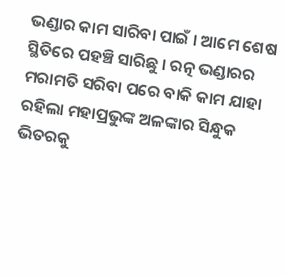ଭଣ୍ଡାର କାମ ସାରିବା ପାଇଁ । ଆମେ ଶେଷ ସ୍ଥିତିରେ ପହଞ୍ଚି ସାରିଛୁ । ରତ୍ନ ଭଣ୍ଡାରର ମରାମତି ସରିବା ପରେ ବାକି କାମ ଯାହା ରହିଲା ମହାପ୍ରଭୁଙ୍କ ଅଳଙ୍କାର ସିନ୍ଧୁକ ଭିତରକୁ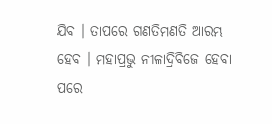ଯିବ । ତାପରେ ଗଣତିମଣତି ଆରମ୍ଭ ହେବ । ମହାପ୍ରଭୁ ନୀଳାଦ୍ରିବିଜେ ହେବା ପରେ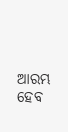ଆରମ୍ଭ ହେବ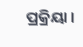ପ୍ରକ୍ରିୟା ।